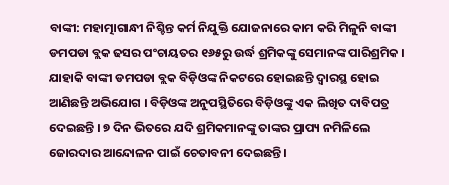ବାଙ୍କୀ: ମହାତ୍ମାଗାନ୍ଧୀ ନିଶ୍ଚିନ୍ତ କର୍ମ ନିଯୁକ୍ତି ଯୋଜନାରେ କାମ କରି ମିଳୁନି ବାଙ୍କୀ ଡମପଡା ବ୍ଲକ ଢସର ପଂଚାୟତର ୧୬୫ରୁ ଉର୍ଦ୍ଧ ଶ୍ରମିକଙ୍କୁ ସେମାନଙ୍କ ପାରିଶ୍ରମିକ । ଯାହାକି ବାଙ୍କୀ ଡମପଡା ବ୍ଲକ ବିଡ଼ିଓଙ୍କ ନିକଟରେ ହୋଇଛନ୍ତି ଦ୍ଵାରସ୍ଥ ହୋଇ ଆଣିଛନ୍ତି ଅଭିଯୋଗ । ବିଡ଼ିଓଙ୍କ ଅନୁପସ୍ଥିତିରେ ବିଡ଼ିଓଙ୍କୁ ଏକ ଲିଖିତ ଦାବିପତ୍ର ଦେଇଛନ୍ତି । ୭ ଦିନ ଭିତରେ ଯଦି ଶ୍ରମିକମାନଙ୍କୁ ତାଙ୍କର ପ୍ରାପ୍ୟ ନମିଳିଲେ ଜୋରଦାର ଆନ୍ଦୋଳନ ପାଇଁ ଚେତାବନୀ ଦେଇଛନ୍ତି ।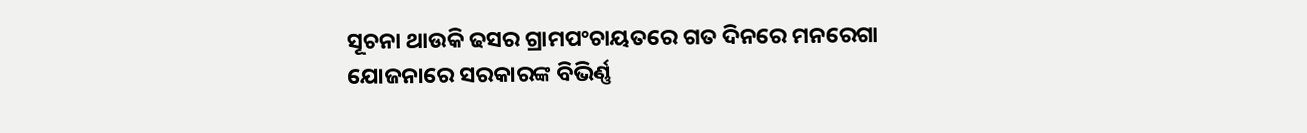ସୂଚନା ଥାଉକି ଢସର ଗ୍ରାମପଂଚାୟତରେ ଗତ ଦିନରେ ମନରେଗା ଯୋଜନାରେ ସରକାରଙ୍କ ବିଭିର୍ଣ୍ଣ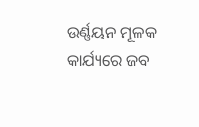ଉର୍ଣ୍ଣୟନ ମୂଳକ କାର୍ଯ୍ୟରେ ଜବ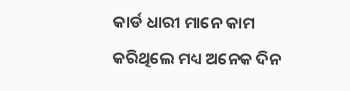କାର୍ଡ ଧାରୀ ମାନେ କାମ କରିଥିଲେ ମଧ୍ୟ ଅନେକ ଦିନ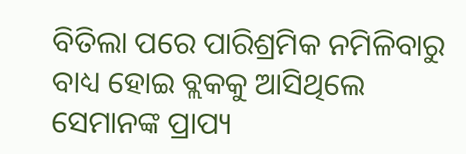ବିତିଲା ପରେ ପାରିଶ୍ରମିକ ନମିଳିବାରୁ ବାଧ୍ୟ ହୋଇ ବ୍ଲକକୁ ଆସିଥିଲେ ସେମାନଙ୍କ ପ୍ରାପ୍ୟ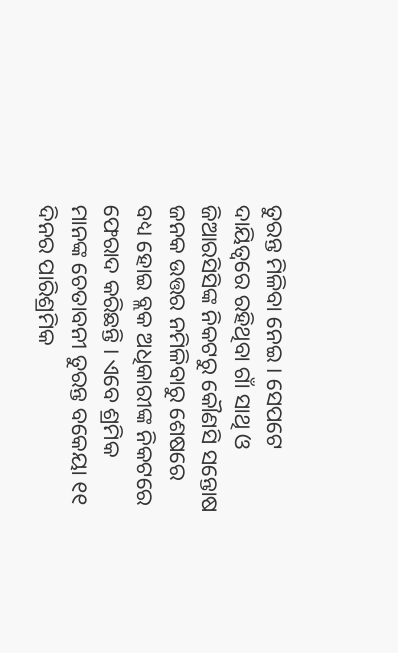ତୁରନ୍ତ ମିଳିବା ନେଇ । ସେପଟେ ଦାୟିତ୍ୱରେ ରହିଥିବା ଗାଁ ସାଥି ଓ ଜିଆରସିସିଙ୍କ ନିକଟରୁ କୌଣସି ସନ୍ତୋଷ ଜନକ ଉତ୍ତର ନମିଳିବାରୁ ଶେଷରେ ବଧ୍ୟ ହୋଇ ବ୍ଲକ ଅଧିକାରୀଙ୍କ ନିକଟରେ ଫେରାଦ କରିଛନ୍ତି । ଏବେ ଶ୍ରମିକ ମାନଙ୍କ ଚେତାବନୀ ତୁରନ୍ତ ବକେୟା ୧୧ ଦିନର ପାରିଶ୍ରମିକ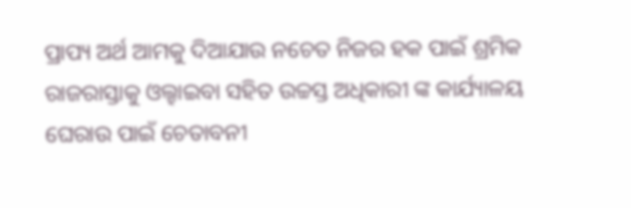ପ୍ରାପ୍ୟ ଅର୍ଥ ଆମକୁ ଦିଆଯାଉ ନଚେତ ନିଜର ହକ ପାଇଁ ଶ୍ରମିକ ରାଜରାସ୍ତାକୁ ଓଲ୍ହାଇବା ସହିତ ଉଚ୍ଚସ୍ତ ଅଧିକାରୀ ଙ୍କ କାର୍ଯ୍ୟାଳୟ ଘେରାଉ ପାଇଁ ଚେତାବନୀ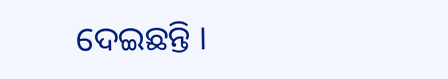ଦେଇଛନ୍ତି ।